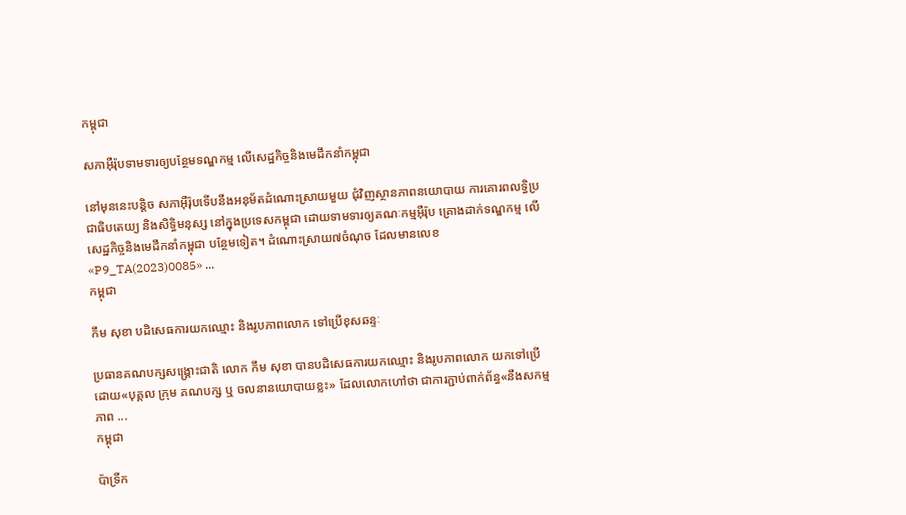កម្ពុជា

សភាអ៊ឺរ៉ុបទាមទារឲ្យបន្ថែមទណ្ឌកម្ម លើសេដ្ឋកិច្ចនិងមេដឹកនាំកម្ពុជា

នៅមុននេះបន្តិច សភាអ៊ឺរ៉ុបទើបនឹងអនុម័តដំណោះស្រាយមួយ ជុំវិញស្ថានភាពនយោបាយ ការគោរពលទ្ធិប្រជាធិបតេយ្យ និងសិទ្ធិមនុស្ស នៅក្នុងប្រទេសកម្ពុជា ដោយទាមទារឲ្យគណៈកម្មអ៊ឺរ៉ុប គ្រោងដាក់ទណ្ឌកម្ម លើសេដ្ឋកិច្ចនិងមេដឹកនាំកម្ពុជា បន្ថែមទៀត។ ដំណោះស្រាយ៧ចំណុច ដែលមានលេខ «P9_TA(2023)0085» ...
កម្ពុជា

កឹម សុខា បដិសេធការយកឈ្មោះ និងរូបភាពលោក ទៅប្រើខុសឆន្ទៈ

ប្រធានគណបក្សសង្គ្រោះជាតិ លោក កឹម សុខា បានបដិសេធការយកឈ្មោះ និងរូបភាពលោក យកទៅប្រើដោយ«បុគ្គល ក្រុម គណបក្ស ឬ ចលនានយោបាយខ្លះ» ដែលលោកហៅថា ជាការភ្ជាប់ពាក់ព័ន្ធ«នឹងសកម្មភាព ...
កម្ពុជា

ប៉ាទ្រីក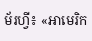ម័រហ្វី៖ «អាមេរិក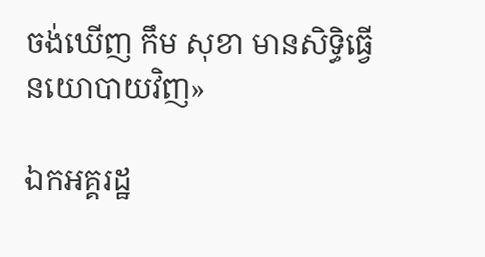ចង់ឃើញ កឹម សុខា មានសិទ្ធិធ្វើនយោបាយវិញ»

ឯកអគ្គរដ្ឋ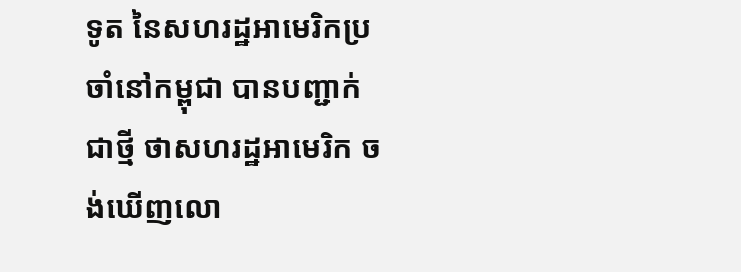ទូត នៃសហរដ្ឋអាមេរិកប្រចាំនៅកម្ពុជា បានបញ្ជាក់ជាថ្មី ថាសហរដ្ឋអាមេរិក ចង់ឃើញលោ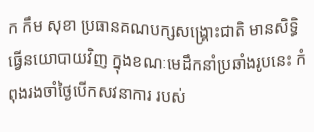ក កឹម សុខា ប្រធានគណបក្សសង្គ្រោះជាតិ មានសិទ្ធិធ្វើនយោបាយវិញ ក្នុងខណៈមេដឹកនាំប្រឆាំងរូបនេះ កំពុងរងចាំថ្ងៃបើកសវនាការ របស់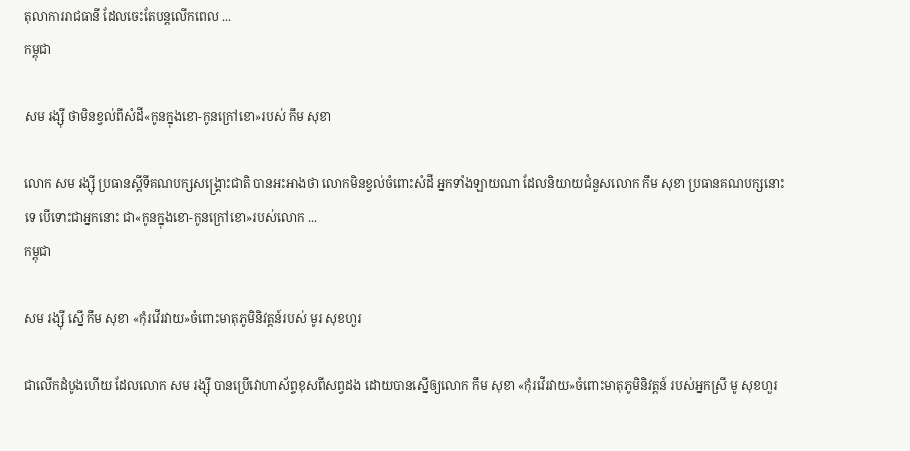តុលាការរាជធានី ដែលចេះតែបន្តលើកពេល ...
កម្ពុជា

សម រង្ស៊ី ថាមិនខ្វល់ពីសំដី«កូនក្នុងខោ-កូនក្រៅខោ»របស់ កឹម សុខា

លោក សម រង្ស៊ី ប្រធានស្ដីទីគណបក្សសង្គ្រោះជាតិ បានអះអាងថា លោកមិនខ្វល់ចំពោះសំដី អ្នកទាំងឡាយណា ដែលនិយាយជំនួសលោក កឹម សុខា ប្រធានគណបក្សនោះទេ បើទោះជាអ្នកនោះ ជា«កូនក្នុងខោ-កូនក្រៅខោ»របស់លោក ...
កម្ពុជា

សម រង្ស៊ី ស្នើ កឹម សុខា «កុំរវើរវាយ»ចំពោះមាតុភូមិនិវត្តន៍របស់ មូរ សុខហួរ

ជាលើកដំបូងហើយ ដែលលោក សម រង្ស៊ី បានប្រើវោហាស័ព្ទខុសពីសព្វដង ដោយបានស្នើឲ្យលោក កឹម សុខា «កុំរវើរវាយ»ចំពោះមាតុភូមិនិវត្តន៍ របស់អ្នកស្រី មូ សុខហួរ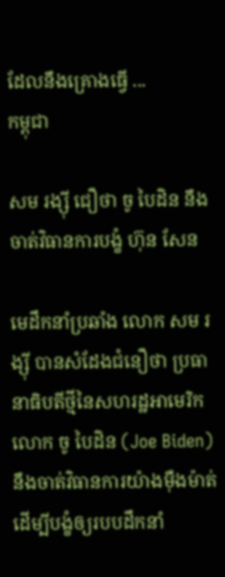ដែលនឹងគ្រោងធ្វើ ...
កម្ពុជា

សម រង្ស៊ី ជឿថា ចូ បៃដិន នឹងចាត់វិធានការបង្ខំ ហ៊ុន សែន

មេដឹកនាំប្រឆាំង លោក សម រង្ស៊ី បានសំដែងជំនឿថា ប្រធានាធិបតីថ្មីនៃសហរដ្ឋអាមេរិក លោក ចូ បៃដិន (Joe Biden) នឹងចាត់វិធានការយ៉ាងម៉ឺងម៉ាត់ ដើម្បីបង្ខំឲ្យរបបដឹកនាំ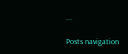...

Posts navigation